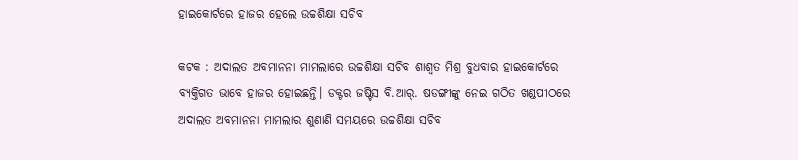ହାଇକୋର୍ଟରେ ହାଜର ହେଲେ ଉଚ୍ଚଶିକ୍ଷା ସଚିବ

କଟକ : ଅଦାଲତ ଅବମାନନା ମାମଲାରେ ଉଚ୍ଚଶିକ୍ଷା ସଚିବ ଶାଶ୍ବତ ମିଶ୍ର ବୁଧବାର ହାଇକୋର୍ଟରେ ବ୍ୟକ୍ତିଗତ ଭାବେ ହାଜର ହୋଇଛନ୍ତି। ଡକ୍ଟର ଜଷ୍ଟିସ ବି.ଆର୍‌. ଷଡଙ୍ଗୀଙ୍କୁ ନେଇ ଗଠିତ ଖଣ୍ଡପୀଠରେ ଅଦାଲତ ଅବମାନନା ମାମଲାର ଶୁଣାଣି ସମୟରେ ଉଚ୍ଚଶିକ୍ଷା ସଚିବ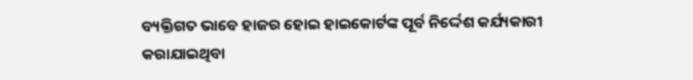ବ୍ୟକ୍ତିଗତ ଭାବେ ହାଜର ହୋଇ ହାଇକୋର୍ଟଙ୍କ ପୂର୍ବ ନିର୍ଦ୍ଦେଶ କର୍ଯ୍ୟକାରୀ କରାଯାଇଥିବା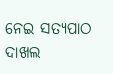ନେଇ ସତ୍ୟପାଠ ଦାଖଲ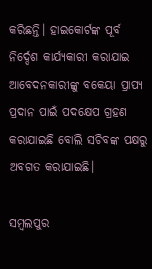କରିଛନ୍ତି। ହାଇକୋର୍ଟଙ୍କ ପୂର୍ବ ନିର୍ଦ୍ଦେଶ କାର୍ଯ୍ୟକାରୀ କରାଯାଇ ଆବେଦନକାରୀଙ୍କୁ ବକେୟା ପ୍ରାପ୍ୟ ପ୍ରଦାନ ପାଇଁ ପଦକ୍ଷେପ ଗ୍ରହଣ କରାଯାଇଛି ବୋଲି ସଚିବଙ୍କ ପକ୍ଷରୁ ଅବଗତ କରାଯାଇଛି।

ସମ୍ବଲପୁର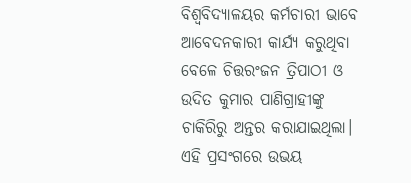ବିଶ୍ବବିଦ୍ୟାଳୟ‌ର କର୍ମଚାରୀ ଭାବେ ଆବେଦନକାରୀ କାର୍ଯ୍ୟ କରୁଥିବା ବେଳେ ଚିତ୍ତରଂଜନ ତ୍ରିପାଠୀ ଓ ଉଦିତ କୁମାର ପାଣିଗ୍ରାହୀଙ୍କୁ ଚାକିରିରୁ ଅନ୍ତର କରାଯାଇଥିଲା। ଏହି ପ୍ରସଂଗରେ ଉଭୟ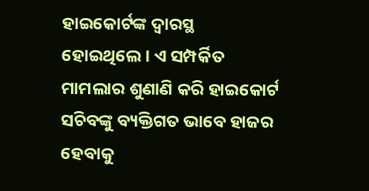ହାଇକୋର୍ଟଙ୍କ ଦ୍ବାରସ୍ଥ ହୋଇଥିଲେ। ଏ ସମ୍ପର୍କିତ ମାମଲାର ଶୁଣାଣି କରି ହାଇକୋର୍ଟ ସଚିବଙ୍କୁ ବ୍ୟକ୍ତିଗତ ଭାବେ ହାଜର ହେବାକୁ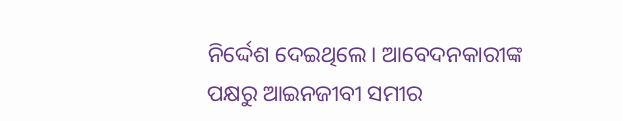ନିର୍ଦ୍ଦେଶ ଦେଇଥିଲେ। ଆବେଦନକାରୀଙ୍କ ପକ୍ଷରୁ ଆଇନଜୀବୀ ସମୀର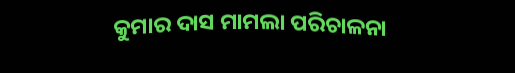କୁମାର ଦାସ ମାମଲା ପରିଚାଳନା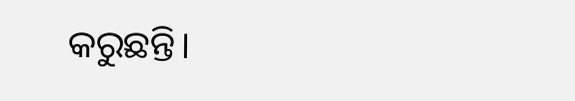କରୁଛନ୍ତି।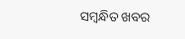ସମ୍ବନ୍ଧିତ ଖବର